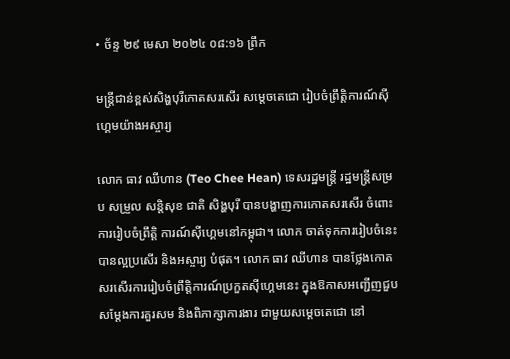• ច័ន្ទ ២៩ មេសា ២០២៤ ០៨:១៦ ព្រឹក

មន្រ្តីជាន់ខ្ពស់សិង្ហបុរីកោតសរសើរ សម្តេចតេជោ រៀបចំព្រឹត្តិការណ៍ស៊ីហ្គេមយ៉ាងអស្ចារ្យ

លោក ធាវ ឈីហាន (Teo Chee Hean) ទេសរដ្ឋមន្ដ្រី រដ្ឋមន្ដ្រីសម្រប សម្រួល សន្ដិសុខ ជាតិ សិង្ហបុរី បានបង្ហាញការកោតសរសើរ ចំពោះការរៀបចំព្រឹត្តិ ការណ៍ស៊ីហ្គេមនៅកម្ពុជា។ លោក ចាត់ទុកការរៀបចំនេះបានល្អប្រសើរ និងអស្ចារ្យ បំផុត។ លោក ធាវ ឈីហាន បានថ្លែងកោតសរសើរការរៀបចំព្រឹត្តិការណ៍ប្រកួតស៊ីហ្គេមនេះ ក្នុងឱកាសអញ្ជើញជួបសម្តែងការគួរសម និងពិភាក្សាការងារ ជាមួយសម្តេចតេជោ នៅ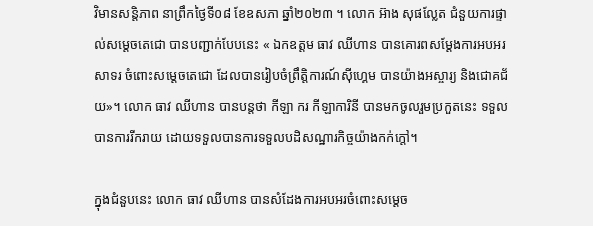វិមានសន្តិភាព នាព្រឹកថ្ងៃទី០៨ ខែឧសភា ឆ្នាំ២០២៣ ។ លោក អ៊ាង សុផល្លែត ជំនួយការផ្ទាល់សម្ដេចតេជោ បានបញ្ជាក់បែបនេះ « ឯកឧត្តម ធាវ ឈីហាន បានគោរពសម្ដែងការអបអរ សាទរ ចំពោះសម្ដេចតេជោ ដែលបានរៀបចំព្រឹត្តិការណ៍ស៊ីហ្គេម បានយ៉ាងអស្ចារ្យ និងជោគជ័យ»។ លោក ធាវ ឈីហាន បានបន្តថា កីឡា ករ កីឡាការិនី បានមកចូលរួមប្រកួតនេះ ទទួលបានការរីករាយ ដោយទទួលបានការទទួលបដិសណ្ឋារកិច្ចយ៉ាងកក់ក្តៅ។

ក្នុងជំនួបនេះ លោក ធាវ ឈីហាន បានសំដែងការអបអរចំពោះសម្ដេច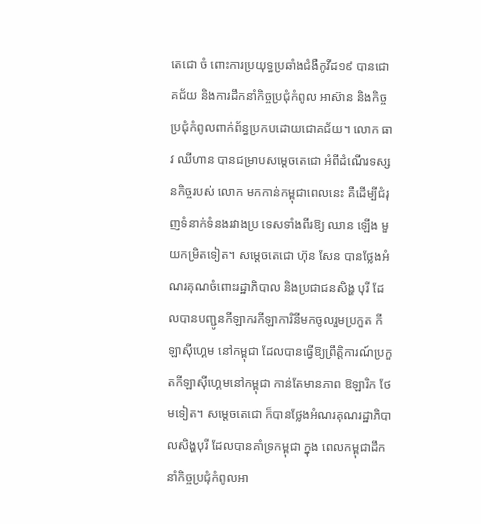តេជោ ចំ ពោះការប្រយុទ្ធប្រឆាំងជំងឺកូវីដ១៩ បានជោគជ័យ និងការដឹកនាំកិច្ចប្រជុំកំពូល អាស៊ាន និងកិច្ចប្រជុំកំពូលពាក់ព័ន្ធប្រកបដោយជោគជ័យ។ លោក ធាវ ឈីហាន បានជម្រាបសម្ដេចតេជោ អំពីដំណើរទស្សនកិច្ចរបស់ លោក មកកាន់កម្ពុជាពេលនេះ គឺដើម្បីជំរុញទំនាក់ទំនងរវាងប្រ ទេសទាំងពីរឱ្យ ឈាន ឡើង មួយកម្រិតទៀត។ សម្ដេចតេជោ ហ៊ុន សែន បានថ្លែងអំណរគុណចំពោះរដ្ឋាភិបាល និងប្រជាជនសិង្ហ បុរី ដែលបានបញ្ជូនកីឡាករកីឡាការិនីមកចូលរួមប្រកួត កីឡាស៊ីហ្គេម នៅកម្ពុជា ដែលបានធ្វើឱ្យព្រឹត្តិការណ៍ប្រកួតកីឡាស៊ីហ្គេមនៅកម្ពុជា កាន់តែមានភាព ឱឡារិក ថែមទៀត។ សម្តេចតេជោ ក៏បានថ្លែងអំណរគុណរដ្ឋាភិបាលសិង្ហបុរី ដែលបានគាំទ្រកម្ពុជា ក្នុង ពេលកម្ពុជាដឹកនាំកិច្ចប្រជុំកំពូលអា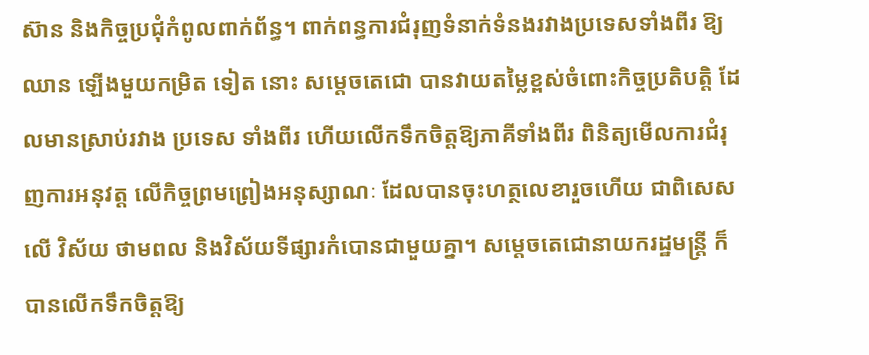ស៊ាន និងកិច្ចប្រជុំកំពូលពាក់ព័ន្ធ។ ពាក់ពន្ធការជំរុញទំនាក់ទំនងរវាងប្រទេសទាំងពីរ ឱ្យឈាន ឡើងមួយកម្រិត ទៀត នោះ សម្ដេចតេជោ បានវាយតម្លៃខ្ពស់ចំពោះកិច្ចប្រតិបត្តិ ដែលមានស្រាប់រវាង ប្រទេស ទាំងពីរ ហើយលើកទឹកចិត្តឱ្យភាគីទាំងពីរ ពិនិត្យមើលការជំរុញការអនុវត្ត លើកិច្ចព្រមព្រៀងអនុស្សាណៈ ដែលបានចុះហត្ថលេខារួចហើយ ជាពិសេសលើ វិស័យ ថាមពល និងវិស័យទីផ្សារកំបោនជាមួយគ្នា។ សម្តេចតេជោនាយករដ្ឋមន្ត្រី ក៏បានលើកទឹកចិត្តឱ្យ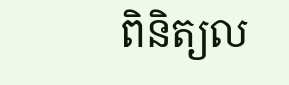ពិនិត្យល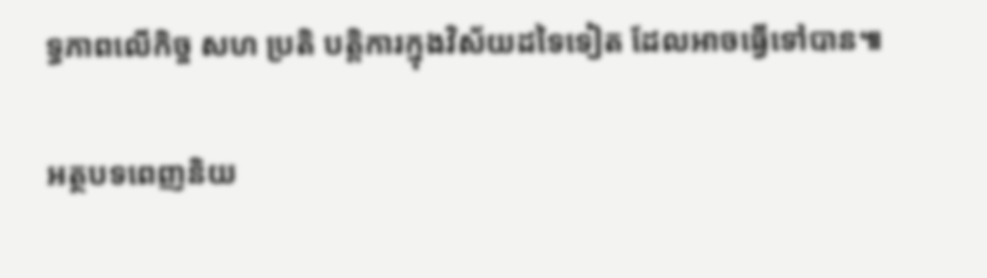ទ្ធភាពលើកិច្ច សហ ប្រតិ បត្តិការក្នុងវិស័យដទៃទៀត ដែលអាចធ្វើទៅបាន៕

អត្ថបទពេញនិយ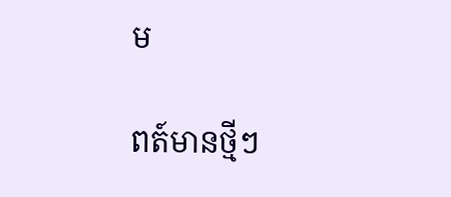ម

ពត៍មានថ្មីៗ